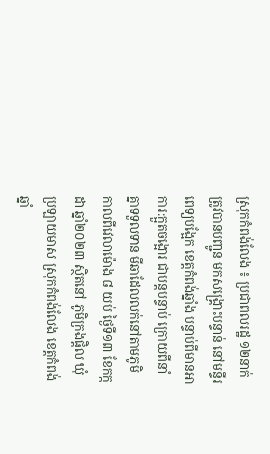ស្រុកកំពង់លែង ៖ ប្រជាពលរដ្ឋ ១២នាក់ ត្រូវបានបញ្ជូន មកសង្រ្គោះបន្ទាន់ នៅមន្ទីរពេទ្យបង្អែក ខេត្តកំពង់ឆ្នាំង បន្ទាប់ពីមានអាការ:ក្អួតចង្អោរ ជាបន្តបន្ទាប់ ក្រោយពីនាំគ្នាទទួលទាន មីឆាដែលលក់នៅតាមភូមិ កាលពីវេលាម៉ោង ៨ យប់ ថ្ងៃទី១៣ ខែកក្កដា ឆ្នាំ២០២៣ ស្ថិតនៅ ភូមិក្រងផ្តិល ឃុំប្រឡាយមាស ស្រុកកំពង់លែង ខេត្តកំពង់ឆ្នាំ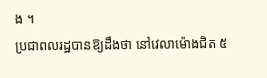ង ។
ប្រជាពលរដ្ឋបានឱ្យដឹងថា នៅវេលាម៉ោងជិត ៥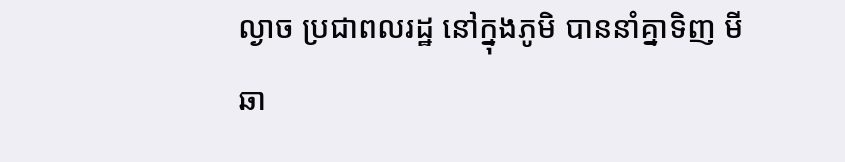ល្ងាច ប្រជាពលរដ្ឋ នៅក្នុងភូមិ បាននាំគ្នាទិញ មីឆា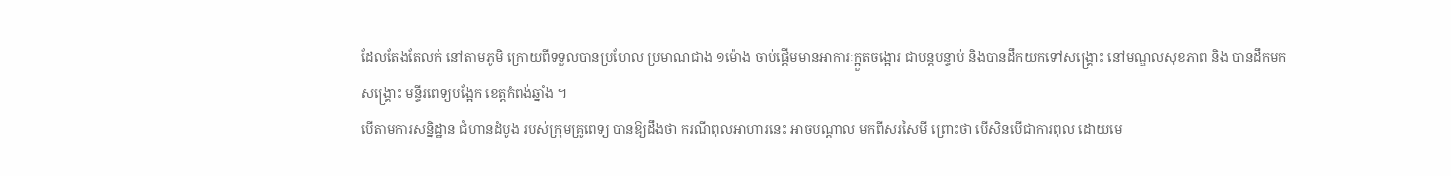ដែលតែងតែលក់ នៅតាមភូមិ ក្រោយពីទទួលបានប្រហែល ប្រមាណជាង ១ម៉ោង ចាប់ផ្តើមមានអាការៈក្អួតចង្អោរ ជាបន្តបន្ទាប់ និងបានដឹកយកទៅសង្រ្គោះ នៅមណ្ឌលសុខភាព និង បានដឹកមកសង្រ្គោះ មន្ទីរពេទ្យបង្អែក ខេត្តកំពង់ឆ្នាំង ។
បើតាមការសន្និដ្ឋាន ជំហានដំបូង របស់ក្រុមគ្រូពេទ្យ បានឱ្យដឹងថា ករណីពុលអាហារនេះ អាចបណ្តាល មកពីសរសៃមី ព្រោះថា បើសិនបើជាការពុល ដោយមេ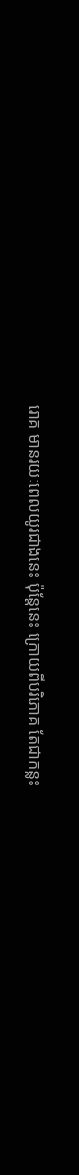រោគ មានរយៈពេលយូរជាងនេះ ប៉ុន្តែនេះ ក្រោយពីបរិភោគ តែជាកន្លះ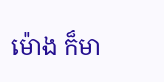ម៉ោង ក៏មា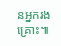នអ្នករងគ្រោះ៕